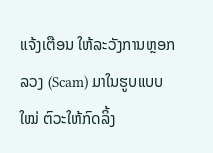ແຈ້ງເຕືອນ ໃຫ້ລະວັງການຫຼອກລວງ (Scam) ມາໃນຮູບແບບໃໝ່ ຕົວະໃຫ້ກົດລິ້ງ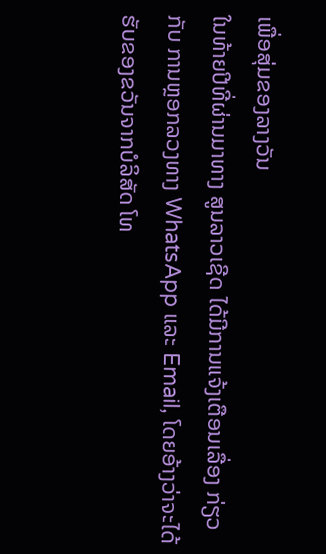ເພື່ອສຸ່ມຂອງລາງວັນ
ໃນທ້າຍປີທີ່ຜ່ານມາທາງ ສູນລາວເຊີດ ໄດ້ມີການແຈ້ງເຕືອນເລື່ອງ ກ່ຽວກັບ ການຫຼອກລວງທາງ WhatsApp ແລະ Email, ໂດຍອ້າງວ່າຈະໄດ້ຮັບຂອງຂວັນຈາກບໍລິສັດ ໂທ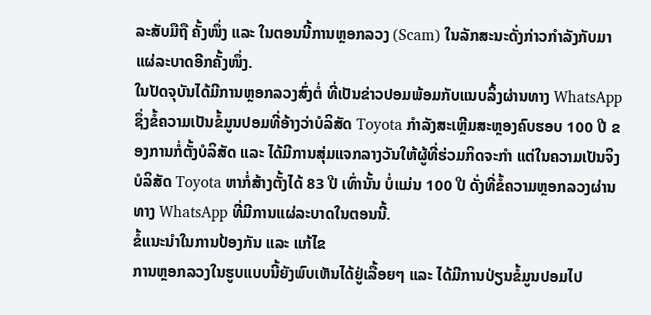ລະສັບມືຖື ຄັ້ງໜຶ່ງ ແລະ ໃນຕອນນີ້ການຫຼອກລວງ (Scam) ໃນລັກສະນະດັ່ງກ່າວກຳລັງກັບມາແຜ່ລະບາດອີກຄັ້ງໜຶ່ງ.
ໃນປັດຈຸບັນໄດ້ມີການຫຼອກລວງສົ່ງຕໍ່ ທີ່ເປັນຂ່າວປອມພ້ອມກັບແນບລິ້ງຜ່ານທາງ WhatsApp ຊຶ່ງຂໍ້ຄວາມເປັນຂໍ້ມູນປອມທີ່ອ້າງວ່າບໍລິສັດ Toyota ກໍາລັງສະເຫຼີມສະຫຼອງຄົບຮອບ 100 ປີ ຂອງການກໍ່ຕັ້ງບໍລິສັດ ແລະ ໄດ້ມີການສຸ່ມແຈກລາງວັນໃຫ້ຜູ້ທີ່ຮ່ວມກິດຈະກໍາ ແຕ່ໃນຄວາມເປັນຈິງ ບໍລິສັດ Toyota ຫາກໍ່ສ້າງຕັ້ງໄດ້ 83 ປີ ເທົ່ານັ້ນ ບໍ່ແມ່ນ 100 ປີ ດັ່ງທີ່ຂໍ້ຄວາມຫຼອກລວງຜ່ານທາງ WhatsApp ທີ່ມີການແຜ່ລະບາດໃນຕອນນີ້.
ຂໍ້ແນະນໍາໃນການປ້ອງກັນ ແລະ ແກ້ໄຂ
ການຫຼອກລວງໃນຮູບແບບນີ້ຍັງພົບເຫັນໄດ້ຢູ່ເລື້ອຍໆ ແລະ ໄດ້ມີການປ່ຽນຂໍ້ມູນປອມໄປ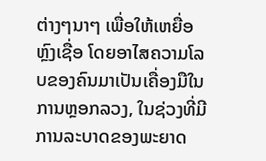ຕ່າງໆນາໆ ເພື່ອໃຫ້ເຫຍື່ອຫຼົງເຊື່ອ ໂດຍອາໄສຄວາມໂລບຂອງຄົນມາເປັນເຄື່ອງມືໃນການຫຼອກລວງ, ໃນຊ່ວງທີ່ມີການລະບາດຂອງພະຍາດ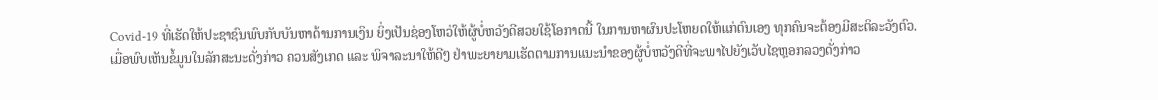Covid-19 ທີ່ເຮັດໃຫ້ປະຊາຊົນພົບກັບບັນຫາດ້ານການເງິນ ຍິ່ງເປັນຊ່ອງໂຫວ່ໃຫ້ຜູ້ບໍ່ຫວັງດີສວຍໃຊ້ໂອກາດນີ້ ໃນການຫາຜົນປະໂຫຍດໃຫ້ແກ່ຕົນເອງ ທຸກຄົນຈະຕ້ອງມີສະຕິລະວັງຕົວ.
ເມື່ອພົບເຫັນຂໍ້ມູນໃນລັກສະນະດັ່ງກ່າວ ຄວນສັງເກດ ແລະ ພິຈາລະນາໃຫ້ດີໆ ຢ່າພະຍາຍາມເຮັດຕາມການແນະນໍາຂອງຜູ້ບໍ່ຫວັງດີທີ່ຈະພາໄປຍັງເວັບໄຊຫຼອກລວງດັ່ງກ່າວ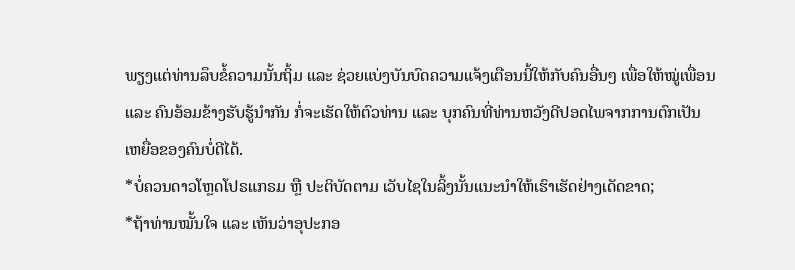ພຽງແຕ່ທ່ານລຶບຂໍ້ຄວາມນັ້ນຖິ້ມ ແລະ ຊ່ວຍແບ່ງບັນບົດຄວາມແຈ້ງເຕືອນນີ້ໃຫ້ກັບຄົນອື່ນໆ ເພື່ອໃຫ້ໝູ່ເພື່ອນ ແລະ ຄົນອ້ອມຂ້າງຮັບຮູ້ນຳກັນ ກໍ່ຈະເຮັດໃຫ້ຕົວທ່ານ ແລະ ບຸກຄົນທີ່ທ່ານຫວັງດີປອດໄພຈາກການຕົກເປັນເຫຍື່ອຂອງຄົນບໍ່ດີໄດ້.
*ບໍ່ຄວນດາວໂຫຼດໂປຣແກຣມ ຫຼື ປະຕິບັດຕາມ ເວັບໄຊໃນລິ້ງນັ້ນແນະນໍາໃຫ້ເຮົາເຮັດຢ່າງເດັດຂາດ;
*ຖ້າທ່ານໝັ້ນໃຈ ແລະ ເຫັນວ່າອຸປະກອ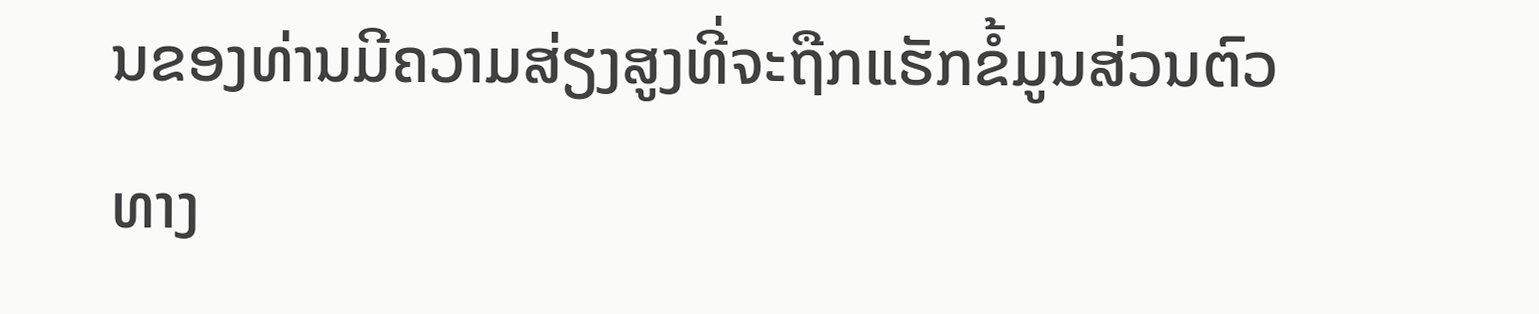ນຂອງທ່ານມີຄວາມສ່ຽງສູງທີ່ຈະຖືກແຮັກຂໍ້ມູນສ່ວນຕົວ ທາງ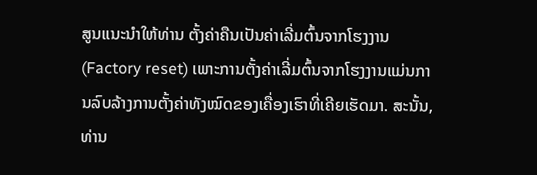ສູນແນະນໍາໃຫ້ທ່ານ ຕັ້ງຄ່າຄືນເປັນຄ່າເລີ່ມຕົ້ນຈາກໂຮງງານ (Factory reset) ເພາະການຕັ້ງຄ່າເລີ່ມຕົ້ນຈາກໂຮງງານແມ່ນການລົບລ້າງການຕັ້ງຄ່າທັງໝົດຂອງເຄື່ອງເຮົາທີ່ເຄີຍເຮັດມາ. ສະນັ້ນ, ທ່ານ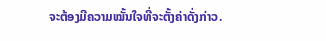ຈະຕ້ອງມີຄວາມໝັ້ນໃຈທີ່ຈະຕັ້ງຄ່າດັ່ງກ່າວ.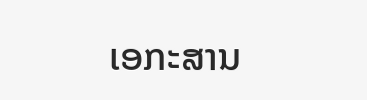ເອກະສານ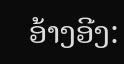ອ້າງອີງ: